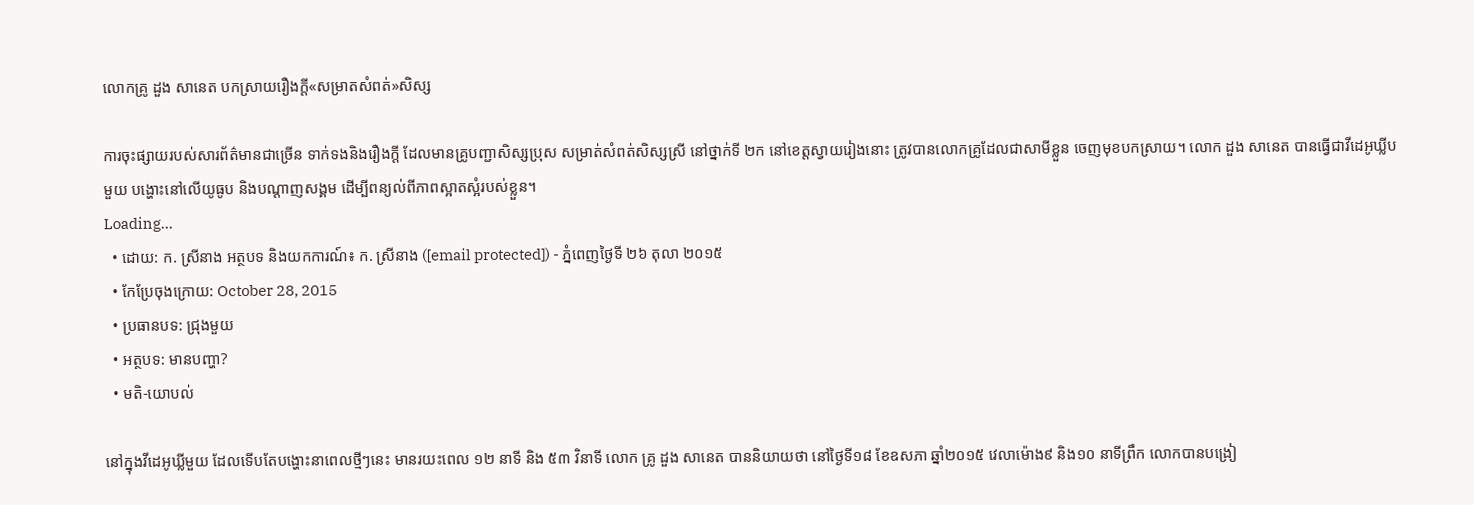លោកគ្រូ ដួង សានេត បកស្រាយរឿងក្តី«សម្រាតសំពត់»សិស្ស

ការចុះផ្សាយរបស់សារព័ត៌មានជាច្រើន ទាក់ទងនិងរឿងក្តី ដែលមានគ្រូបញ្ជាសិស្សប្រុស សម្រាត់សំពត់សិស្សស្រី នៅថ្នាក់ទី ២ក នៅខេត្តស្វាយរៀងនោះ ត្រូវបានលោកគ្រូដែលជាសាមីខ្លួន ចេញមុខបកស្រាយ។ លោក ដួង សានេត បានធ្វើជាវីដេអូឃ្លីបមួយ បង្ហោះនៅលើយូធូប និងបណ្ដាញសង្គម ដើម្បីពន្យល់ពីភាពស្អាតស្អំរបស់ខ្លួន។
Loading...
  • ដោយ: ក. ស្រីនាង អត្ថបទ និងយកការណ៍៖ ក. ស្រីនាង ([email protected]) - ភ្នំពេញថ្ងៃទី ២៦ តុលា ២០១៥
  • កែប្រែចុងក្រោយ: October 28, 2015
  • ប្រធានបទ: ជ្រុងមួយ
  • អត្ថបទ: មានបញ្ហា?
  • មតិ-យោបល់

នៅក្នុងវីដេអូឃ្លីមួយ ដែលទើបតែបង្ហោះនាពេលថ្មីៗនេះ មានរយះពេល ១២ នាទី និង ៥៣ វិនាទី លោក គ្រូ ដួង សានេត បាននិយាយថា នៅថ្ងៃទី១៨ ខែឧសភា ឆ្នាំ២០១៥ វេលាម៉ោង៩ និង១០ នាទីព្រឹក លោកបានបង្រៀ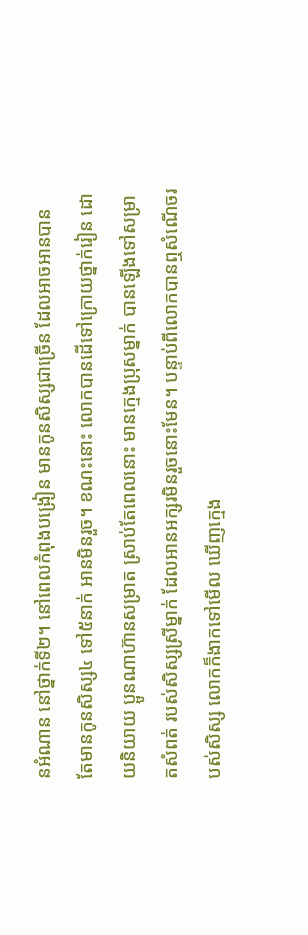នអំណាន នៅថ្នាក់ទី២។ នៅពេលកំពុងបង្រៀន មានកូនសិស្សជាច្រើន ដែលអាចអានបាន តែមានកូនសិស្ស៤ ទៅ៥នាក់ អានមិនរួច។ ខណះនោះ លោកបានដើទៅក្រោយថ្នាក់រៀន ដោយនិយាយ ប្អូនណាហ៊ានសម្រាត ស្រាប់តែពេលនោះ មានក្មេងប្រុសម្នាក់ បានឡើងទៅសម្រាតសំពត់ របស់សិស្សស្រីម្នាក់ ដែលអានអក្សរមិនរួចនោះមែន។ បន្ទាប់ពីលោកបានឮសំណើចរបស់សិស្ស លោកក៏ងាកទៅមើល ឃើញក្មេង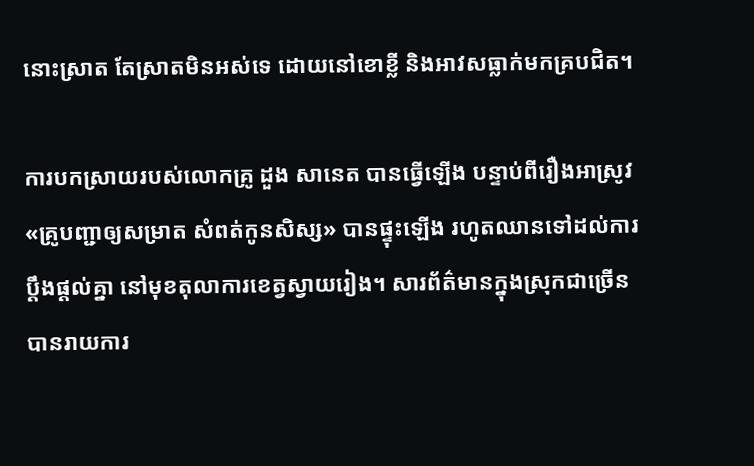នោះស្រាត តែស្រាតមិនអស់ទេ ដោយនៅខោខ្លី និងអាវសធ្លាក់មកគ្របជិត។

ការបកស្រាយរបស់លោកគ្រូ ដួង សានេត បានធ្វើឡើង បន្ទាប់ពីរឿងអាស្រូវ «គ្រូបញ្ជាឲ្យសម្រាត សំពត់កូនសិស្ស» បានផ្ទុះឡើង រហូតឈានទៅដល់ការប្ដឹងផ្ដល់គ្នា នៅមុខតុលាការខេត្វស្វាយរៀង។ សារព័ត៌មានក្នុងស្រុកជាច្រើន បានរាយការ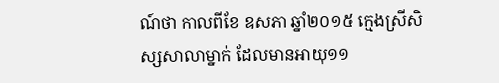ណ៍ថា កាលពីខែ ឧសភា ឆ្នាំ២០១៥ ក្មេងស្រីសិស្សសាលាម្នាក់ ដែលមានអាយុ១១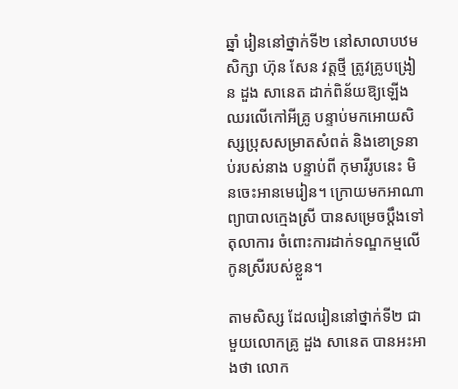ឆ្នាំ រៀននៅថ្នាក់ទី២ នៅសាលាបឋមសិក្សា ហ៊ុន សែន វត្តថ្មី ត្រូវគ្រូបង្រៀន ដួង សានេត ដាក់ពិន័យឱ្យឡើងឈរលើកៅអីគ្រូ បន្ទាប់មកអោយសិស្សប្រុសសម្រាតសំពត់ និងខោទ្រនាប់របស់នាង បន្ទាប់ពី កុមារីរូបនេះ មិនចេះអានមេរៀន។ ក្រោយមកអាណាព្យាបាលក្មេងស្រី បានសម្រេចប្តឹងទៅតុលាការ ចំពោះការដាក់ទណ្ឌកម្មលើកូនស្រីរបស់ខ្លួន។

តាមសិស្ស ដែលរៀននៅថ្នាក់ទី២ ជាមួយលោកគ្រូ ដួង សានេត បានអះអាងថា លោក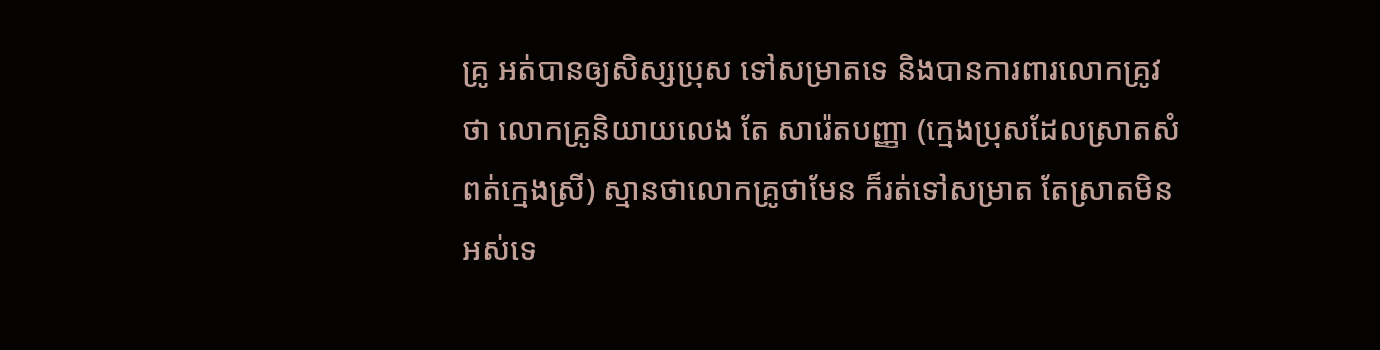គ្រូ អត់បានឲ្យសិស្សប្រុស ទៅសម្រាតទេ និងបានការពារលោកគ្រូវថា លោកគ្រូនិយាយលេង តែ សារ៉េតបញ្ញា (ក្មេងប្រុសដែលស្រាតសំពត់ក្មេងស្រី) ស្មានថាលោកគ្រូថាមែន ក៏រត់ទៅសម្រាត តែស្រាតមិនអស់ទេ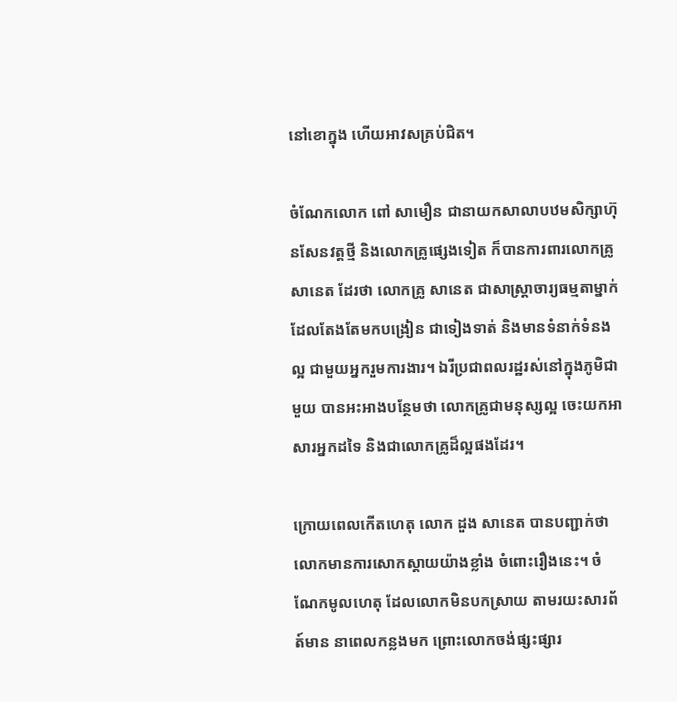នៅខោក្នុង ហើយអាវសគ្រប់ជិត។

ចំណែកលោក ពៅ សាមឿន ជានាយកសាលាបឋមសិក្សាហ៊ុនសែនវត្តថ្មី និងលោកគ្រូផ្សេងទៀត ក៏បានការពារលោកគ្រូ សានេត ដែរថា លោកគ្រូ សានេត ជាសាស្ត្រាចារ្យធម្មតាម្នាក់ ដែលតែងតែមកបង្រៀន ជាទៀងទាត់ និងមានទំនាក់ទំនងល្អ ជាមួយអ្នករួមការងារ។ ឯរីប្រជាពលរដ្ឋរស់នៅក្នុងភូមិជាមួយ បានអះអាងបន្ថែមថា លោកគ្រូជាមនុស្សល្អ ចេះយកអាសារអ្នកដទៃ និងជាលោកគ្រូដ៏ល្អផងដែរ។

ក្រោយពេលកើតហេតុ លោក ដួង សានេត បានបញ្ជាក់ថា លោកមានការសោកស្តាយយ៉ាងខ្លាំង ចំពោះរឿងនេះ។ ចំណែកមូលហេតុ ដែលលោកមិនបកស្រាយ តាមរយះសារព័ត៍មាន នាពេលកន្លងមក ព្រោះលោកចង់ផ្សះផ្សារ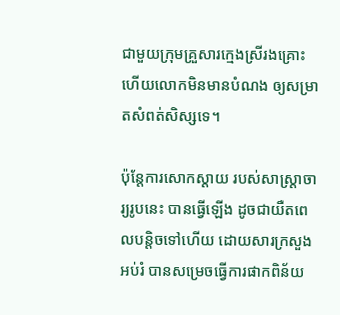ជាមួយក្រុមគ្រួសារក្មេងស្រីរងគ្រោះ ហើយលោកមិនមានបំណង ឲ្យសម្រាតសំពត់សិស្សទេ។

ប៉ុន្តែការសោកស្ដាយ របស់សាស្ត្រាចារ្យរូបនេះ បានធ្វើឡើង ដូចជាយឺតពេលបន្តិចទៅហើយ ដោយសារក្រសួងអប់រំ បានសម្រេចធ្វើការផាកពិន័យ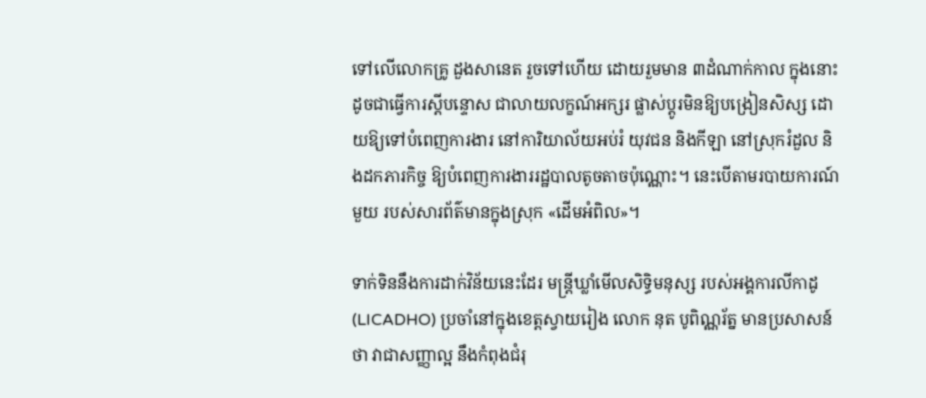ទៅលើលោកគ្រូ ដួងសានេត រួចទៅហើយ ដោយរួមមាន ៣ដំណាក់កាល ក្នុងនោះដូចជាធ្វើការស្តីបន្ទោស ជាលាយលក្ខណ៍អក្សរ ផ្លាស់ប្តូរមិនឱ្យបង្រៀនសិស្ស ដោយឱ្យទៅបំពេញការងារ នៅការិយាល័យអប់រំ យុវជន និងកីឡា នៅស្រុករំដួល និងដកភារកិច្ច ឱ្យបំពេញការងាររដ្ឋបាលតូចតាចប៉ុណ្ណោះ។ នេះបើតាមរបាយការណ៍មួយ របស់សារព័ត៌មានក្នុងស្រុក «ដើមអំពិល»។

ទាក់ទិននឹងការដាក់វិន័យនេះដែរ មន្ត្រីឃ្លាំមើលសិទ្ធិមនុស្ស របស់អង្គការលីកាដូ (LICADHO) ប្រចាំនៅក្នុងខេត្តស្វាយរៀង លោក នុត បូពិណ្ណរ័ត្ន មានប្រសាសន៍ថា វាជាសញ្ញាល្អ នឹងកំពុងជំរុ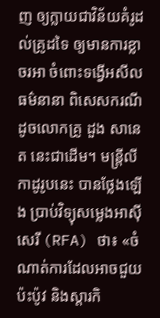ញ ឲ្យក្លាយជាវិន័យគំរូដល់គ្រូដទៃ ឲ្យមានការខ្លាចរអា ចំពោះទង្វើអសីលធម៌នានា ពិសេសករណីដូចលោកគ្រូ ដួង សានេត នេះជាដើម។ មន្ត្រីលីកាដូរូបនេះ បានថ្លែងឡើង ប្រាប់វិទ្យុសម្លេងអាស៊ីសេរី (RFA) ថា៖ «ចំណាត់ការដែលអាចជួយប៉ះប៉ូវ និងស្ដារកិ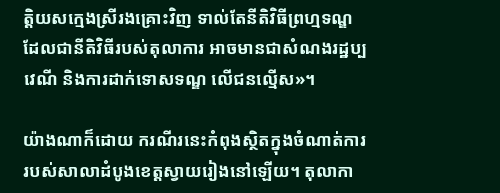ត្តិយសក្មេងស្រីរងគ្រោះវិញ ទាល់តែនីតិវិធីព្រហ្មទណ្ឌ ដែលជានីតិវិធីរបស់តុលាការ អាចមានជាសំណងរដ្ឋប្បវេណី និងការដាក់ទោសទណ្ឌ លើជនល្មើស»។

យ៉ាងណាក៏ដោយ ករណីរនេះកំពុងស្ថិតក្នុងចំណាត់ការ របស់សាលាដំបូងខេត្តស្វាយរៀងនៅឡើយ។ តុលាកា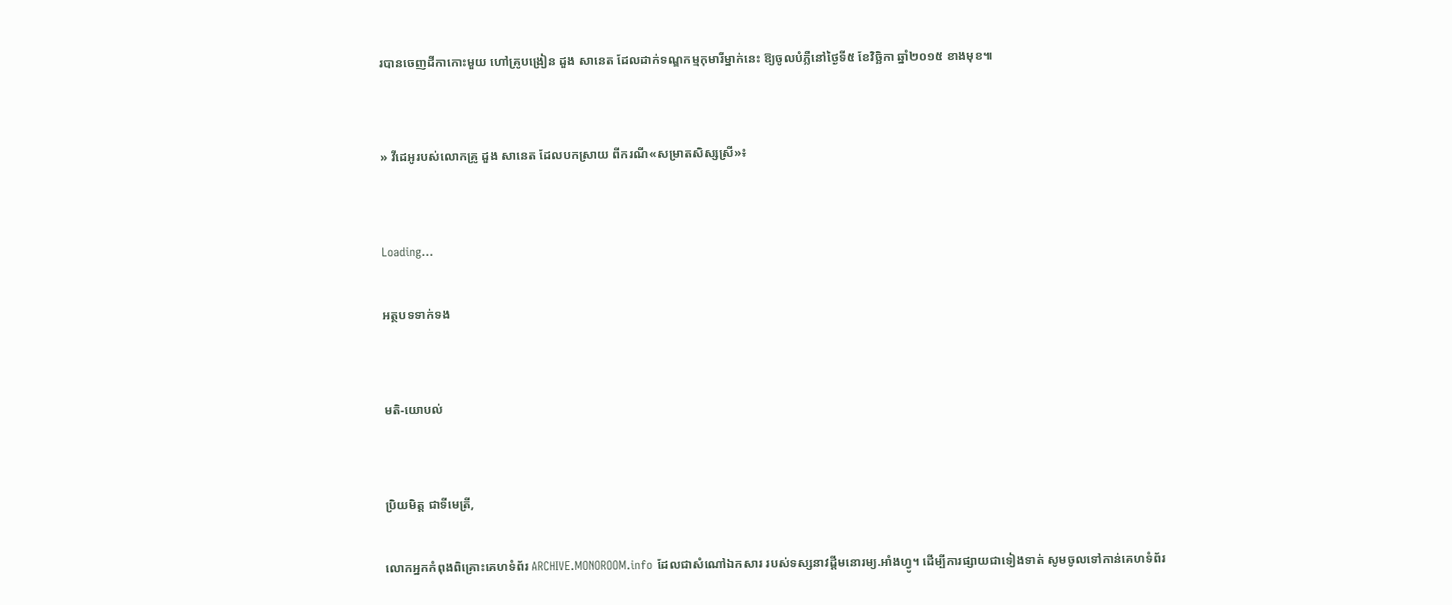របានចេញដីកាកោះមួយ ហៅគ្រូបង្រៀន ដួង សានេត ដែលដាក់ទណ្ឌកម្មកុមារីម្នាក់នេះ ឱ្យចូលបំភ្លឺនៅថ្ងៃទី៥ ខែវិច្ឆិកា ឆ្នាំ២០១៥ ខាងមុខ៕


» វីដេអូរបស់លោកគ្រូ ដួង សានេត ដែលបកស្រាយ ពីករណី«សម្រាតសិស្សស្រី»៖


Loading...

អត្ថបទទាក់ទង


មតិ-យោបល់


ប្រិយមិត្ត ជាទីមេត្រី,

លោកអ្នកកំពុងពិគ្រោះគេហទំព័រ ARCHIVE.MONOROOM.info ដែលជាសំណៅឯកសារ របស់ទស្សនាវដ្ដីមនោរម្យ.អាំងហ្វូ។ ដើម្បីការផ្សាយជាទៀងទាត់ សូមចូលទៅកាន់គេហទំព័រ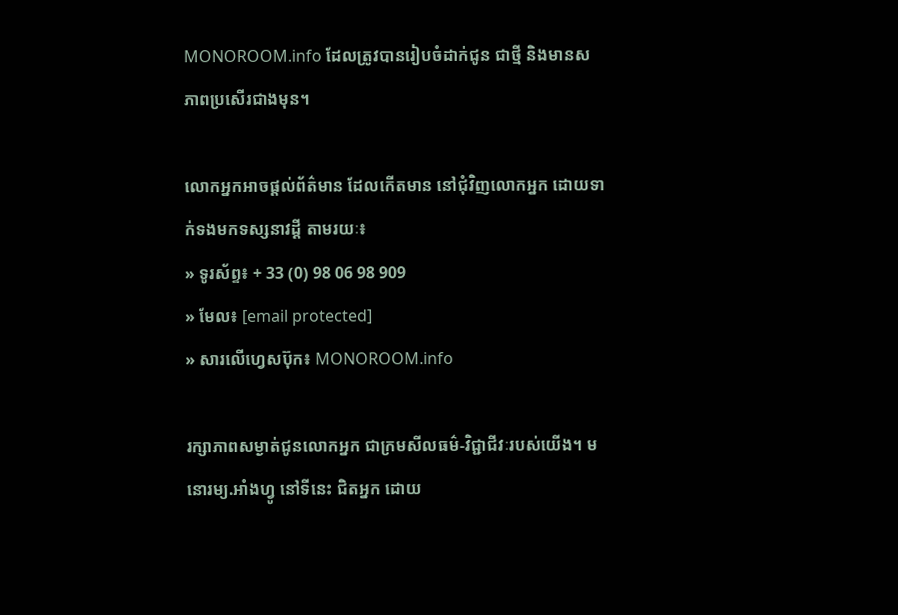MONOROOM.info ដែលត្រូវបានរៀបចំដាក់ជូន ជាថ្មី និងមានសភាពប្រសើរជាងមុន។

លោកអ្នកអាចផ្ដល់ព័ត៌មាន ដែលកើតមាន នៅជុំវិញលោកអ្នក ដោយទាក់ទងមកទស្សនាវដ្ដី តាមរយៈ៖
» ទូរស័ព្ទ៖ + 33 (0) 98 06 98 909
» មែល៖ [email protected]
» សារលើហ្វេសប៊ុក៖ MONOROOM.info

រក្សាភាពសម្ងាត់ជូនលោកអ្នក ជាក្រមសីលធម៌-វិជ្ជាជីវៈរបស់យើង។ មនោរម្យ.អាំងហ្វូ នៅទីនេះ ជិតអ្នក ដោយ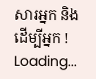សារអ្នក និងដើម្បីអ្នក !
Loading...